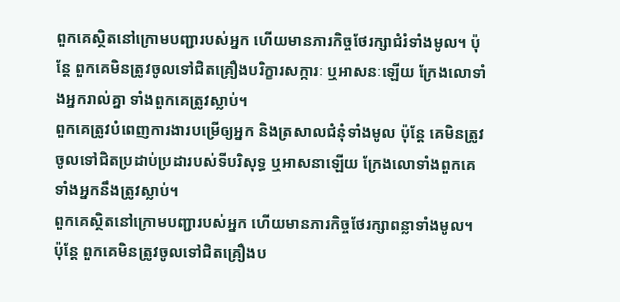ពួកគេស្ថិតនៅក្រោមបញ្ជារបស់អ្នក ហើយមានភារកិច្ចថែរក្សាជំរំទាំងមូល។ ប៉ុន្តែ ពួកគេមិនត្រូវចូលទៅជិតគ្រឿងបរិក្ខារសក្ការៈ ឬអាសនៈឡើយ ក្រែងលោទាំងអ្នករាល់គ្នា ទាំងពួកគេត្រូវស្លាប់។
ពួកគេត្រូវបំពេញការងារបម្រើឲ្យអ្នក និងត្រសាលជំនុំទាំងមូល ប៉ុន្តែ គេមិនត្រូវចូលទៅជិតប្រដាប់ប្រដារបស់ទីបរិសុទ្ធ ឬអាសនាឡើយ ក្រែងលោទាំងពួកគេ ទាំងអ្នកនឹងត្រូវស្លាប់។
ពួកគេស្ថិតនៅក្រោមបញ្ជារបស់អ្នក ហើយមានភារកិច្ចថែរក្សាពន្លាទាំងមូល។ ប៉ុន្តែ ពួកគេមិនត្រូវចូលទៅជិតគ្រឿងប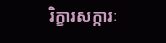រិក្ខារសក្ការៈ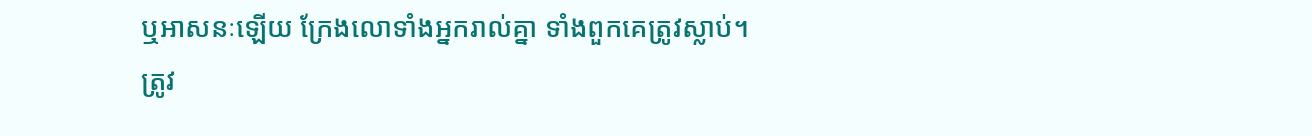ឬអាសនៈឡើយ ក្រែងលោទាំងអ្នករាល់គ្នា ទាំងពួកគេត្រូវស្លាប់។
ត្រូវ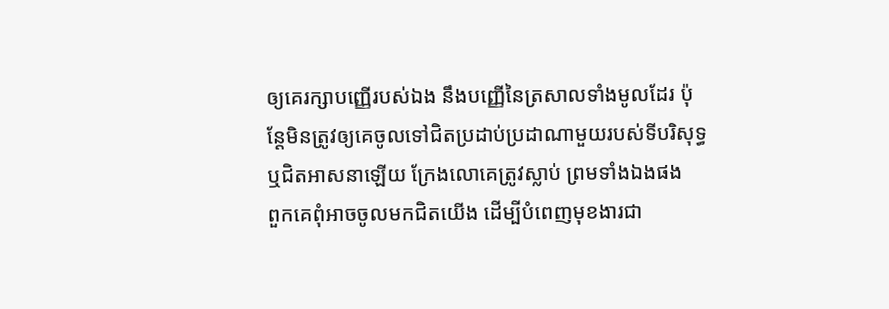ឲ្យគេរក្សាបញ្ញើរបស់ឯង នឹងបញ្ញើនៃត្រសាលទាំងមូលដែរ ប៉ុន្តែមិនត្រូវឲ្យគេចូលទៅជិតប្រដាប់ប្រដាណាមួយរបស់ទីបរិសុទ្ធ ឬជិតអាសនាឡើយ ក្រែងលោគេត្រូវស្លាប់ ព្រមទាំងឯងផង
ពួកគេពុំអាចចូលមកជិតយើង ដើម្បីបំពេញមុខងារជា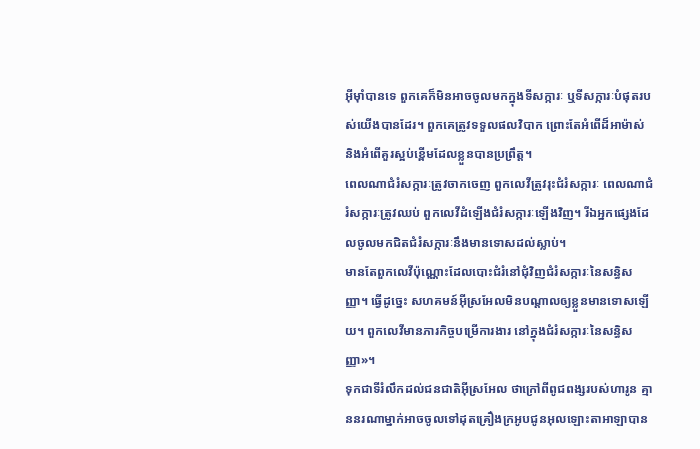អ៊ីមុាំបានទេ ពួកគេក៏មិនអាចចូលមកក្នុងទីសក្ការៈ ឬទីសក្ការៈបំផុតរបស់យើងបានដែរ។ ពួកគេត្រូវទទួលផលវិបាក ព្រោះតែអំពើដ៏អាម៉ាស់ និងអំពើគួរស្អប់ខ្ពើមដែលខ្លួនបានប្រព្រឹត្ត។
ពេលណាជំរំសក្ការៈត្រូវចាកចេញ ពួកលេវីត្រូវរុះជំរំសក្ការៈ ពេលណាជំរំសក្ការៈត្រូវឈប់ ពួកលេវីដំឡើងជំរំសក្ការៈឡើងវិញ។ រីឯអ្នកផ្សេងដែលចូលមកជិតជំរំសក្ការៈនឹងមានទោសដល់ស្លាប់។
មានតែពួកលេវីប៉ុណ្ណោះដែលបោះជំរំនៅជុំវិញជំរំសក្ការៈនៃសន្ធិសញ្ញា។ ធ្វើដូច្នេះ សហគមន៍អ៊ីស្រអែលមិនបណ្តាលឲ្យខ្លួនមានទោសឡើយ។ ពួកលេវីមានភារកិច្ចបម្រើការងារ នៅក្នុងជំរំសក្ការៈនៃសន្ធិសញ្ញា»។
ទុកជាទីរំលឹកដល់ជនជាតិអ៊ីស្រអែល ថាក្រៅពីពូជពង្សរបស់ហារូន គ្មាននរណាម្នាក់អាចចូលទៅដុតគ្រឿងក្រអូបជូនអុលឡោះតាអាឡាបាន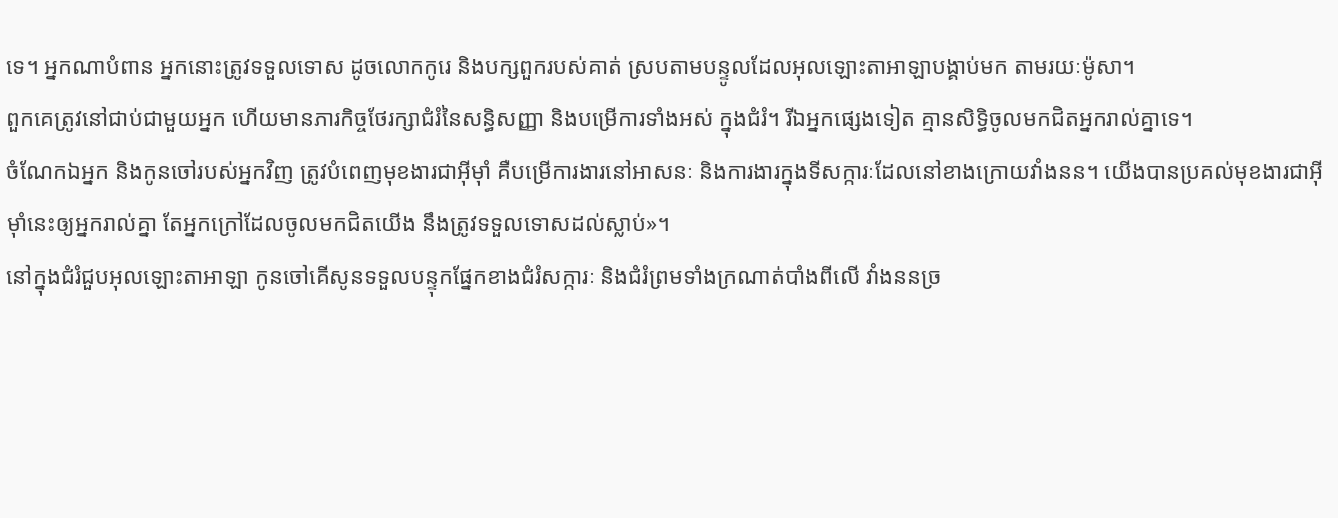ទេ។ អ្នកណាបំពាន អ្នកនោះត្រូវទទួលទោស ដូចលោកកូរេ និងបក្សពួករបស់គាត់ ស្របតាមបន្ទូលដែលអុលឡោះតាអាឡាបង្គាប់មក តាមរយៈម៉ូសា។
ពួកគេត្រូវនៅជាប់ជាមួយអ្នក ហើយមានភារកិច្ចថែរក្សាជំរំនៃសន្ធិសញ្ញា និងបម្រើការទាំងអស់ ក្នុងជំរំ។ រីឯអ្នកផ្សេងទៀត គ្មានសិទ្ធិចូលមកជិតអ្នករាល់គ្នាទេ។
ចំណែកឯអ្នក និងកូនចៅរបស់អ្នកវិញ ត្រូវបំពេញមុខងារជាអ៊ីមុាំ គឺបម្រើការងារនៅអាសនៈ និងការងារក្នុងទីសក្ការៈដែលនៅខាងក្រោយវាំងនន។ យើងបានប្រគល់មុខងារជាអ៊ីមុាំនេះឲ្យអ្នករាល់គ្នា តែអ្នកក្រៅដែលចូលមកជិតយើង នឹងត្រូវទទួលទោសដល់ស្លាប់»។
នៅក្នុងជំរំជួបអុលឡោះតាអាឡា កូនចៅគើសូនទទួលបន្ទុកផ្នែកខាងជំរំសក្ការៈ និងជំរំព្រមទាំងក្រណាត់បាំងពីលើ វាំងននច្រ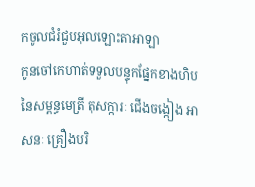កចូលជំរំជួបអុលឡោះតាអាឡា
កូនចៅកេហាត់ទទួលបន្ទុកផ្នែកខាងហិបនៃសម្ពន្ធមេត្រី តុសក្ការៈ ជើងចង្កៀង អាសនៈ គ្រឿងបរិ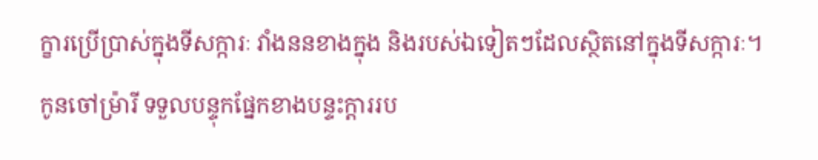ក្ខារប្រើប្រាស់ក្នុងទីសក្ការៈ វាំងននខាងក្នុង និងរបស់ឯទៀតៗដែលស្ថិតនៅក្នុងទីសក្ការៈ។
កូនចៅម៉្រារី ទទួលបន្ទុកផ្នែកខាងបន្ទះក្តាររប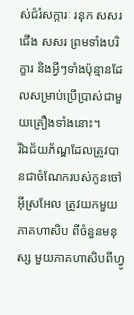ស់ជំរំសក្ការៈ រនុក សសរជើង សសរ ព្រមទាំងបរិក្ខារ និងអ្វីៗទាំងប៉ុន្មានដែលសម្រាប់ប្រើប្រាស់ជាមួយគ្រឿងទាំងនោះ។
រីឯជ័យភ័ណ្ឌដែលត្រូវបានជាចំណែករបស់កូនចៅអ៊ីស្រអែល ត្រូវយកមួយភាគហាសិប ពីចំនួនមនុស្ស មួយភាគហាសិបពីហ្វូ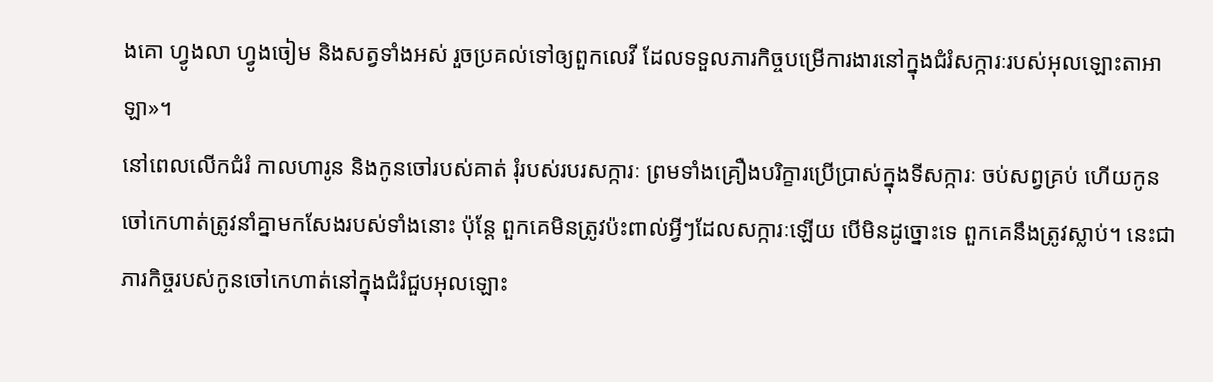ងគោ ហ្វូងលា ហ្វូងចៀម និងសត្វទាំងអស់ រួចប្រគល់ទៅឲ្យពួកលេវី ដែលទទួលភារកិច្ចបម្រើការងារនៅក្នុងជំរំសក្ការៈរបស់អុលឡោះតាអាឡា»។
នៅពេលលើកជំរំ កាលហារូន និងកូនចៅរបស់គាត់ រុំរបស់របរសក្ការៈ ព្រមទាំងគ្រឿងបរិក្ខារប្រើប្រាស់ក្នុងទីសក្ការៈ ចប់សព្វគ្រប់ ហើយកូនចៅកេហាត់ត្រូវនាំគ្នាមកសែងរបស់ទាំងនោះ ប៉ុន្តែ ពួកគេមិនត្រូវប៉ះពាល់អ្វីៗដែលសក្ការៈឡើយ បើមិនដូច្នោះទេ ពួកគេនឹងត្រូវស្លាប់។ នេះជាភារកិច្ចរបស់កូនចៅកេហាត់នៅក្នុងជំរំជួបអុលឡោះ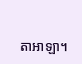តាអាឡា។